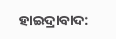ହାଇଦ୍ରାବାଦ: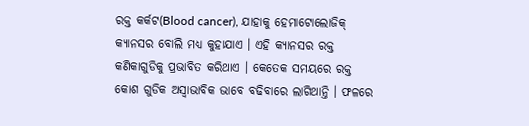ରକ୍ତ କର୍କଟ(Blood cancer), ଯାହାକୁ ହେମାଟୋଲୋଜିକ୍ କ୍ୟାନସର ବୋଲି ମଧ୍ୟ କୁହାଯାଏ । ଏହି କ୍ୟାନସର ରକ୍ତ କଣିକାଗୁଡିକୁ ପ୍ରଭାବିତ କରିଥାଏ । କେତେକ ସମୟରେ ରକ୍ତ କୋଶ ଗୁଡିକ ଅସ୍ବାଭାବିକ ଭାବେ ବଢିବାରେ ଲାଗିଥାନ୍ତି । ଫଳରେ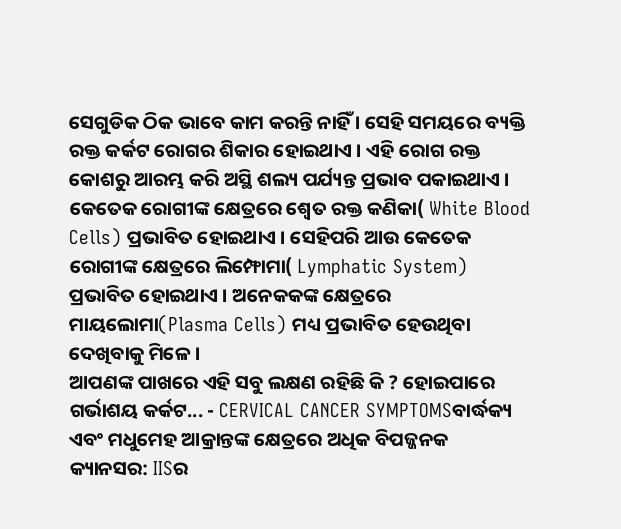ସେଗୁଡିକ ଠିକ ଭାବେ କାମ କରନ୍ତି ନାହିଁ । ସେହି ସମୟରେ ବ୍ୟକ୍ତି ରକ୍ତ କର୍କଟ ରୋଗର ଶିକାର ହୋଇଥାଏ । ଏହି ରୋଗ ରକ୍ତ କୋଶରୁ ଆରମ୍ଭ କରି ଅସ୍ଥି ଶଲ୍ୟ ପର୍ଯ୍ୟନ୍ତ ପ୍ରଭାବ ପକାଇଥାଏ ।
କେତେକ ରୋଗୀଙ୍କ କ୍ଷେତ୍ରରେ ଶ୍ବେତ ରକ୍ତ କଣିକା( White Blood Cells) ପ୍ରଭାବିତ ହୋଇଥାଏ । ସେହିପରି ଆଉ କେତେକ ରୋଗୀଙ୍କ କ୍ଷେତ୍ରରେ ଲିମ୍ଫୋମା( Lymphatic System) ପ୍ରଭାବିତ ହୋଇଥାଏ । ଅନେକକଙ୍କ କ୍ଷେତ୍ରରେ ମାୟଲୋମା(Plasma Cells) ମଧ୍ୟ ପ୍ରଭାବିତ ହେଉଥିବା ଦେଖିବାକୁ ମିଳେ ।
ଆପଣଙ୍କ ପାଖରେ ଏହି ସବୁ ଲକ୍ଷଣ ରହିଛି କି ? ହୋଇପାରେ ଗର୍ଭାଶୟ କର୍କଟ... - CERVICAL CANCER SYMPTOMSବାର୍ଦ୍ଧକ୍ୟ ଏବଂ ମଧୁମେହ ଆକ୍ରାନ୍ତଙ୍କ କ୍ଷେତ୍ରରେ ଅଧିକ ବିପଜ୍ଜନକ କ୍ୟାନସର: IISର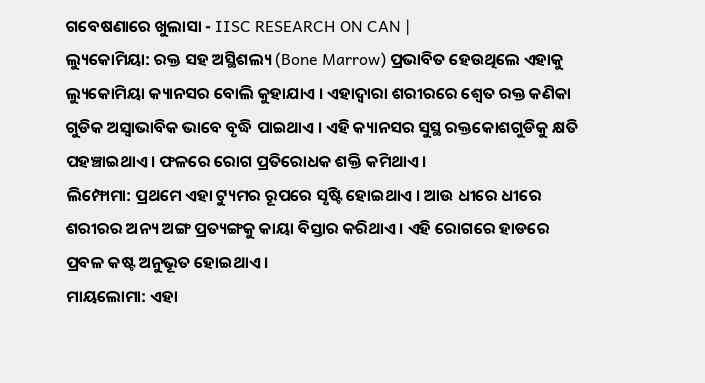ଗବେଷଣାରେ ଖୁଲାସା - IISC RESEARCH ON CAN |
ଲ୍ୟୁକୋମିୟା: ରକ୍ତ ସହ ଅସ୍ଥିଶଲ୍ୟ (Bone Marrow) ପ୍ରଭାବିତ ହେଉଥିଲେ ଏହାକୁ ଲ୍ୟୁକୋମିୟା କ୍ୟାନସର ବୋଲି କୁହାଯାଏ । ଏହାଦ୍ବାରା ଶରୀରରେ ଶ୍ବେତ ରକ୍ତ କଣିକା ଗୁଡିକ ଅସ୍ବାଭାବିକ ଭାବେ ବୃଦ୍ଧି ପାଇଥାଏ । ଏହି କ୍ୟାନସର ସୁସ୍ଥ ରକ୍ତକୋଶଗୁଡିକୁ କ୍ଷତି ପହଞ୍ଚାଇଥାଏ । ଫଳରେ ରୋଗ ପ୍ରତିରୋଧକ ଶକ୍ତି କମିଥାଏ ।
ଲିମ୍ଫୋମା: ପ୍ରଥମେ ଏହା ଟ୍ୟୁମର ରୂପରେ ସୃଷ୍ଟି ହୋଇଥାଏ । ଆଉ ଧୀରେ ଧୀରେ ଶରୀରର ଅନ୍ୟ ଅଙ୍ଗ ପ୍ରତ୍ୟଙ୍ଗକୁ କାୟା ବିସ୍ତାର କରିଥାଏ । ଏହି ରୋଗରେ ହାଡରେ ପ୍ରବଳ କଷ୍ଟ ଅନୁଭୂତ ହୋଇଥାଏ ।
ମାୟଲୋମା: ଏହା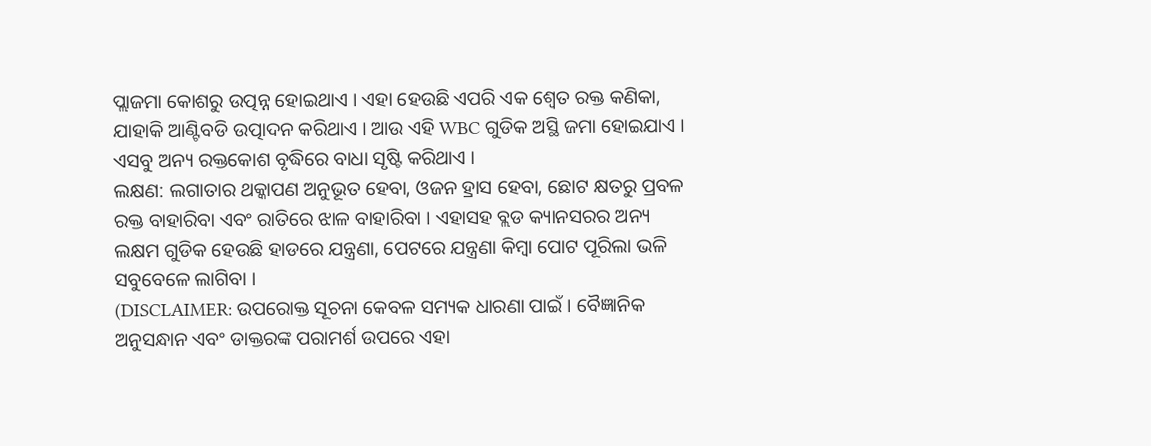ପ୍ଲାଜମା କୋଶରୁ ଉତ୍ପନ୍ନ ହୋଇଥାଏ । ଏହା ହେଉଛି ଏପରି ଏକ ଶ୍ବେତ ରକ୍ତ କଣିକା, ଯାହାକି ଆଣ୍ଟିବଡି ଉତ୍ପାଦନ କରିଥାଏ । ଆଉ ଏହି WBC ଗୁଡିକ ଅସ୍ଥି ଜମା ହୋଇଯାଏ । ଏସବୁ ଅନ୍ୟ ରକ୍ତକୋଶ ବୃଦ୍ଧିରେ ବାଧା ସୃଷ୍ଟି କରିଥାଏ ।
ଲକ୍ଷଣ: ଲଗାତାର ଥକ୍କାପଣ ଅନୁଭୂତ ହେବା, ଓଜନ ହ୍ରାସ ହେବା, ଛୋଟ କ୍ଷତରୁ ପ୍ରବଳ ରକ୍ତ ବାହାରିବା ଏବଂ ରାତିରେ ଝାଳ ବାହାରିବା । ଏହାସହ ବ୍ଲଡ କ୍ୟାନସରର ଅନ୍ୟ ଲକ୍ଷମ ଗୁଡିକ ହେଉଛି ହାଡରେ ଯନ୍ତ୍ରଣା, ପେଟରେ ଯନ୍ତ୍ରଣା କିମ୍ବା ପୋଟ ପୂରିଲା ଭଳି ସବୁବେଳେ ଲାଗିବା ।
(DISCLAIMER: ଉପରୋକ୍ତ ସୂଚନା କେବଳ ସମ୍ୟକ ଧାରଣା ପାଇଁ । ବୈଜ୍ଞାନିକ ଅନୁସନ୍ଧାନ ଏବଂ ଡାକ୍ତରଙ୍କ ପରାମର୍ଶ ଉପରେ ଏହା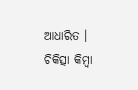ଆଧାରିତ । ଚିକିତ୍ସା କିମ୍ବା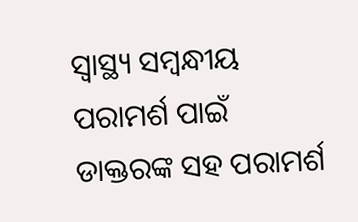ସ୍ବାସ୍ଥ୍ୟ ସମ୍ବନ୍ଧୀୟ ପରାମର୍ଶ ପାଇଁ ଡାକ୍ତରଙ୍କ ସହ ପରାମର୍ଶ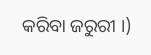କରିବା ଜରୁରୀ ।)